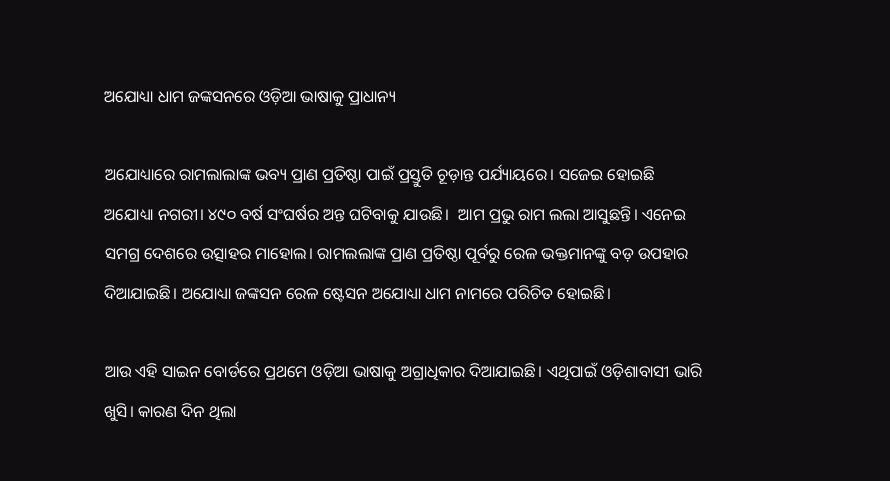ଅଯୋଧ୍ୟା ଧାମ ଜଙ୍କସନରେ ଓଡ଼ିଆ ଭାଷାକୁ ପ୍ରାଧାନ୍ୟ

ଅଯୋଧ୍ୟାରେ ରାମଲାଲାଙ୍କ ଭବ୍ୟ ପ୍ରାଣ ପ୍ରତିଷ୍ଠା ପାଇଁ ପ୍ରସ୍ତୁତି ଚୂଡ଼ାନ୍ତ ପର୍ଯ୍ୟାୟରେ। ସଜେଇ ହୋଇଛି ଅଯୋଧ୍ୟା ନଗରୀ। ୪୯୦ ବର୍ଷ ସଂଘର୍ଷର ଅନ୍ତ ଘଟିବାକୁ ଯାଉଛି।  ଆମ ପ୍ରଭୁ ରାମ ଲଲା ଆସୁଛନ୍ତି। ଏନେଇ ସମଗ୍ର ଦେଶରେ ଉତ୍ସାହର ମାହୋଲ। ରାମଲଲାଙ୍କ ପ୍ରାଣ ପ୍ରତିଷ୍ଠା ପୂର୍ବରୁ ରେଳ ଭକ୍ତମାନଙ୍କୁ ବଡ଼ ଉପହାର ଦିଆଯାଇଛି। ଅଯୋଧ୍ୟା ଜଙ୍କସନ ରେଳ ଷ୍ଟେସନ ଅଯୋଧ୍ୟା ଧାମ ନାମରେ ପରିଚିତ ହୋଇଛି।

ଆଉ ଏହି ସାଇନ ବୋର୍ଡରେ ପ୍ରଥମେ ଓଡ଼ିଆ ଭାଷାକୁ ଅଗ୍ରାଧିକାର ଦିଆଯାଇଛି। ଏଥିପାଇଁ ଓଡ଼ିଶାବାସୀ ଭାରି ଖୁସି। କାରଣ ଦିନ ଥିଲା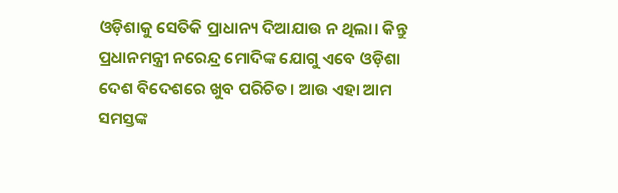ଓଡ଼ିଶାକୁ ସେତିକି ପ୍ରାଧାନ୍ୟ ଦିଆଯାଉ ନ ଥିଲା। କିନ୍ତୁ ପ୍ରଧାନମନ୍ତ୍ରୀ ନରେନ୍ଦ୍ର ମୋଦିଙ୍କ ଯୋଗୁ ଏବେ ଓଡ଼ିଶା ଦେଶ ବିଦେଶରେ ଖୁବ ପରିଚିତ। ଆଉ ଏହା ଆମ ସମସ୍ତଙ୍କ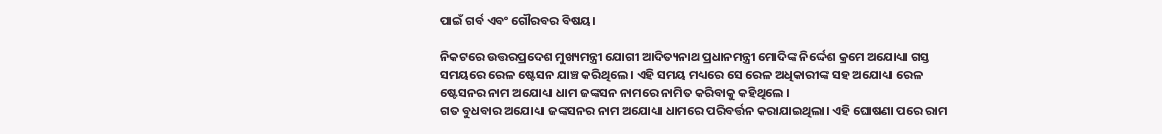ପାଇଁ ଗର୍ବ ଏବଂ ଗୌରବର ବିଷୟ।

ନିକଟରେ ଉତ୍ତରପ୍ରଦେଶ ମୁଖ୍ୟମନ୍ତ୍ରୀ ଯୋଗୀ ଆଦିତ୍ୟନାଥ ପ୍ରଧାନମନ୍ତ୍ରୀ ମୋଦିଙ୍କ ନିର୍ଦ୍ଦେଶ କ୍ରମେ ଅଯୋଧ୍ୟା ଗସ୍ତ ସମୟରେ ରେଳ ଷ୍ଟେସନ ଯାଞ୍ଚ କରିଥିଲେ । ଏହି ସମୟ ମଧ୍ୟରେ ସେ ରେଳ ଅଧିକାରୀଙ୍କ ସହ ଅଯୋଧ୍ୟା ରେଳ ଷ୍ଟେସନର ନାମ ଅଯୋଧ୍ୟା ଧାମ ଜଙ୍କସନ ନାମରେ ନାମିତ କରିବାକୁ କହିଥିଲେ ।
ଗତ ବୁଧବାର ଅଯୋଧ୍ୟା ଜଙ୍କସନର ନାମ ଅଯୋଧ୍ୟା ଧାମରେ ପରିବର୍ତ୍ତନ କରାଯାଇଥିଲା। ଏହି ଘୋଷଣା ପରେ ରାମ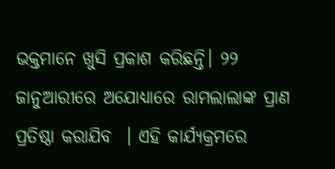ଭକ୍ତମାନେ ଖୁସି ପ୍ରକାଶ କରିଛନ୍ତି। ୨୨ ଜାନୁଆରୀରେ ଅଯୋଧ୍ୟାରେ ରାମଲାଲାଙ୍କ ପ୍ରାଣ ପ୍ରତିଷ୍ଠା କରାଯିବ  । ଏହି କାର୍ଯ୍ୟକ୍ରମରେ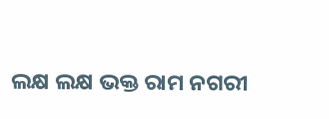ଲକ୍ଷ ଲକ୍ଷ ଭକ୍ତ ରାମ ନଗରୀ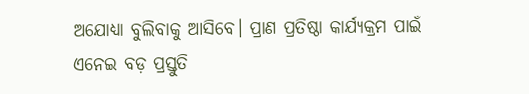ଅଯୋଧ୍ୟା ବୁଲିବାକୁ ଆସିବେ। ପ୍ରାଣ ପ୍ରତିଷ୍ଠା କାର୍ଯ୍ୟକ୍ରମ ପାଇଁ ଏନେଇ ବଡ଼ ପ୍ରସ୍ତୁତି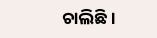ଚାଲିଛି।